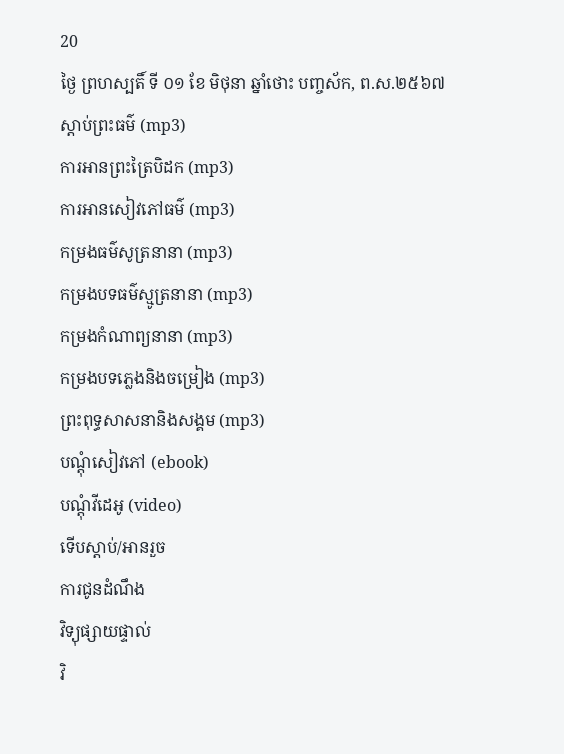20
ថ្ងៃ ព្រហស្បតិ៍ ទី ០១ ខែ មិថុនា ឆ្នាំថោះ បញ្ចស័ក, ព.ស.២៥៦៧
ស្តាប់ព្រះធម៌ (mp3)
ការអានព្រះត្រៃបិដក (mp3)
ការអានសៀវភៅធម៌ (mp3)
កម្រងធម៌សូត្រនានា (mp3)
កម្រងបទធម៌ស្មូត្រនានា (mp3)
កម្រងកំណាព្យនានា (mp3)
កម្រងបទភ្លេងនិងចម្រៀង (mp3)
ព្រះពុទ្ធសាសនានិងសង្គម (mp3)
បណ្តុំសៀវភៅ (ebook)
បណ្តុំវីដេអូ (video)
ទើបស្តាប់/អានរួច
ការជូនដំណឹង
វិទ្យុផ្សាយផ្ទាល់
វិ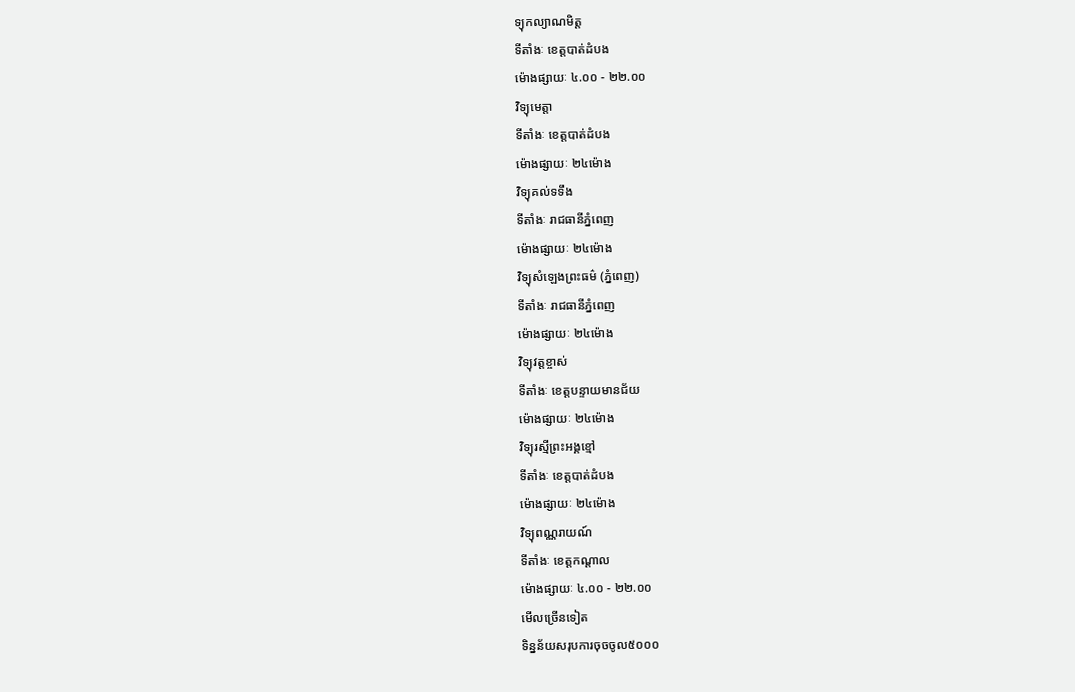ទ្យុកល្យាណមិត្ត
ទីតាំងៈ ខេត្តបាត់ដំបង
ម៉ោងផ្សាយៈ ៤.០០ - ២២.០០
វិទ្យុមេត្តា
ទីតាំងៈ ខេត្តបាត់ដំបង
ម៉ោងផ្សាយៈ ២៤ម៉ោង
វិទ្យុគល់ទទឹង
ទីតាំងៈ រាជធានីភ្នំពេញ
ម៉ោងផ្សាយៈ ២៤ម៉ោង
វិទ្យុសំឡេងព្រះធម៌ (ភ្នំពេញ)
ទីតាំងៈ រាជធានីភ្នំពេញ
ម៉ោងផ្សាយៈ ២៤ម៉ោង
វិទ្យុវត្តខ្ចាស់
ទីតាំងៈ ខេត្តបន្ទាយមានជ័យ
ម៉ោងផ្សាយៈ ២៤ម៉ោង
វិទ្យុរស្មីព្រះអង្គខ្មៅ
ទីតាំងៈ ខេត្តបាត់ដំបង
ម៉ោងផ្សាយៈ ២៤ម៉ោង
វិទ្យុពណ្ណរាយណ៍
ទីតាំងៈ ខេត្តកណ្តាល
ម៉ោងផ្សាយៈ ៤.០០ - ២២.០០
មើលច្រើនទៀត
ទិន្នន័យសរុបការចុចចូល៥០០០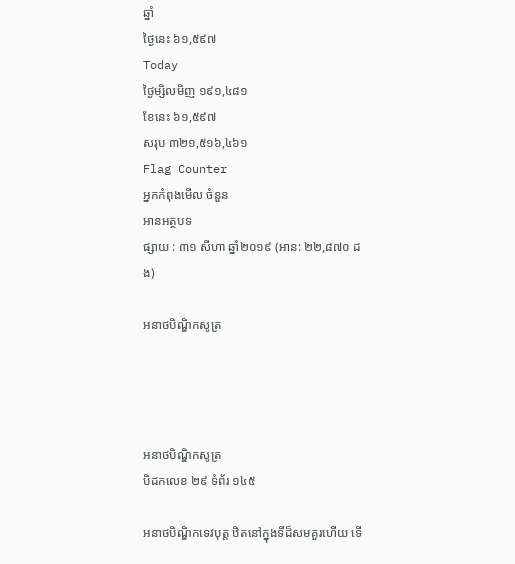ឆ្នាំ
ថ្ងៃនេះ ៦១,៥៩៧
Today
ថ្ងៃម្សិលមិញ ១៩១,៤៨១
ខែនេះ ៦១,៥៩៧
សរុប ៣២១,៥១៦,៤៦១
Flag Counter
អ្នកកំពុងមើល ចំនួន
អានអត្ថបទ
ផ្សាយ : ៣១ សីហា ឆ្នាំ២០១៩ (អាន: ២២,៨៧០ ដង)

អនាថបិណ្ឌិកសូត្រ




អនាថបិណ្ឌិកសូត្រ
បិដកលេខ ២៩ ទំព័រ ១៤៥

អនាថបិណ្ឌិកទេវបុត្ត ឋិតនៅក្នុងទីដ៏សមគួរហើយ ទើ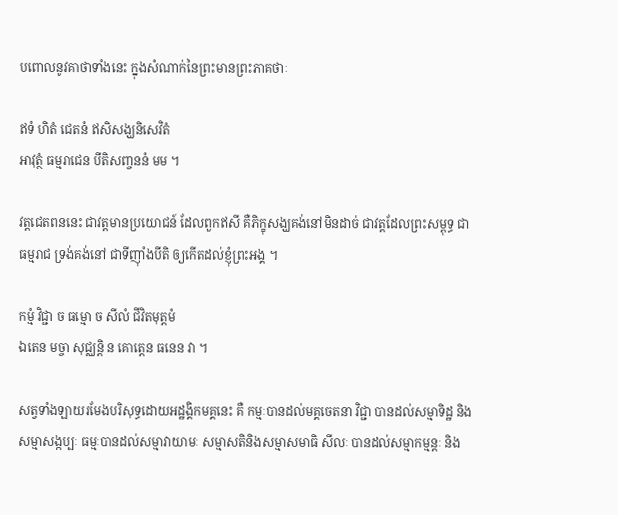បពោលនូវគាថាទាំងនេះ ក្នុងសំណាក់នៃព្រះមានព្រះភាគថាៈ

ឥទំ ហិតំ ជេតនំ ឥសិសង្ឃនិសេវិតំ
អាវុត្ថំ ធម្មរាជេន បីតិសញ្ចននំ មម ។

វត្តជេតពននេះ ជាវត្តមានប្រយោជន៍ ដែលពួកឥសី គឺភិក្ខុសង្ឃគង់នៅមិនដាច់ ជាវត្តដែលព្រះសម្ពុទ្ធ ជាធម្មរាជ ទ្រង់គង់នៅ ជាទីញ៉ាំងបីតិ ឲ្យកើតដល់ខ្ញុំព្រះអង្គ ។

កម្មំ វិជ្ជា ច ធម្មោ ច សីលំ ជីវិតមុត្តមំ
ឯតេន មច្ចា សុជ្ឈន្តិ ន គោត្តេន ធនេន វា ។

សត្វទាំងឡាយរមែងបរិសុទ្ធដោយអដ្ឋង្គិកមគ្គនេះ គឺ កម្មៈបានដល់មគ្គចេតនា វិជ្ជា បានដល់សម្មាទិដ្ឋ និងសម្មាសង្កប្បៈ ធម្មៈបានដល់សម្មាវាយាមៈ សម្មាសតិនិងសម្មាសមាធិ សីលៈ បានដល់សម្មាកម្មន្តៈ និង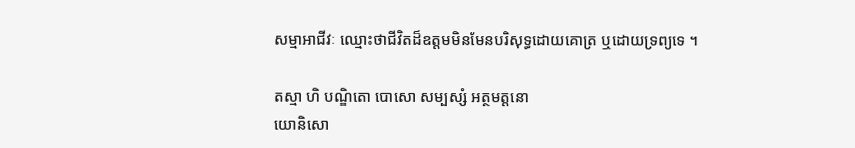សម្មាអាជីវៈ ឈ្មោះថាជីវិតដ៏ឧត្តមមិនមែនបរិសុទ្ធដោយគោត្រ ឬដោយទ្រព្យទេ ។

តស្មា ហិ បណ្ឌិតោ បោសោ សម្បស្សំ អត្ថមត្តនោ
យោនិសោ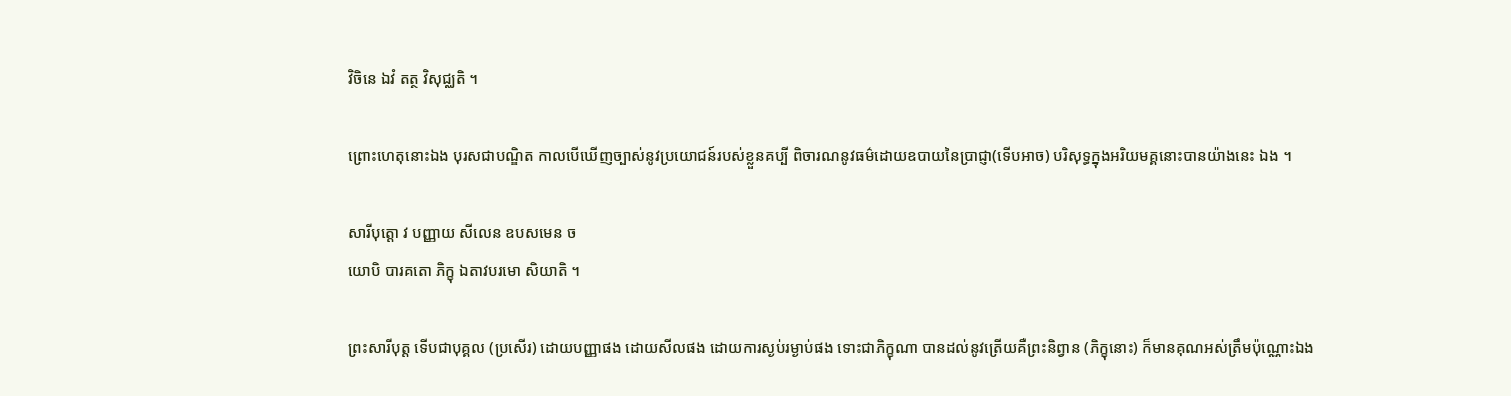វិចិនេ ឯវំ តត្ថ វិសុជ្ឈតិ ។

ព្រោះហេតុនោះឯង បុរសជាបណ្ឌិត កាលបើឃើញច្បាស់នូវប្រយោជន៍របស់ខ្លួនគប្បី ពិចារណនូវធម៌ដោយឧបាយនៃប្រាជ្ញា(ទើបអាច) បរិសុទ្ធក្នុងអរិយមគ្គនោះបានយ៉ាងនេះ ឯង ។

សារីបុត្តោ វ បញ្ញាយ សីលេន ឧបសមេន ច
យោបិ បារគតោ ភិក្ខុ ឯតាវបរមោ សិយាតិ ។

ព្រះសារីបុត្ត ទើបជាបុគ្គល (ប្រសើរ) ដោយបញ្ញាផង ដោយសីលផង ដោយការស្ងប់រម្ងាប់ផង ទោះជាភិក្ខុណា បានដល់នូវត្រើយគឺព្រះនិព្វាន (ភិក្ខុនោះ) ក៏មានគុណអស់ត្រឹមប៉ុណ្ណោះឯង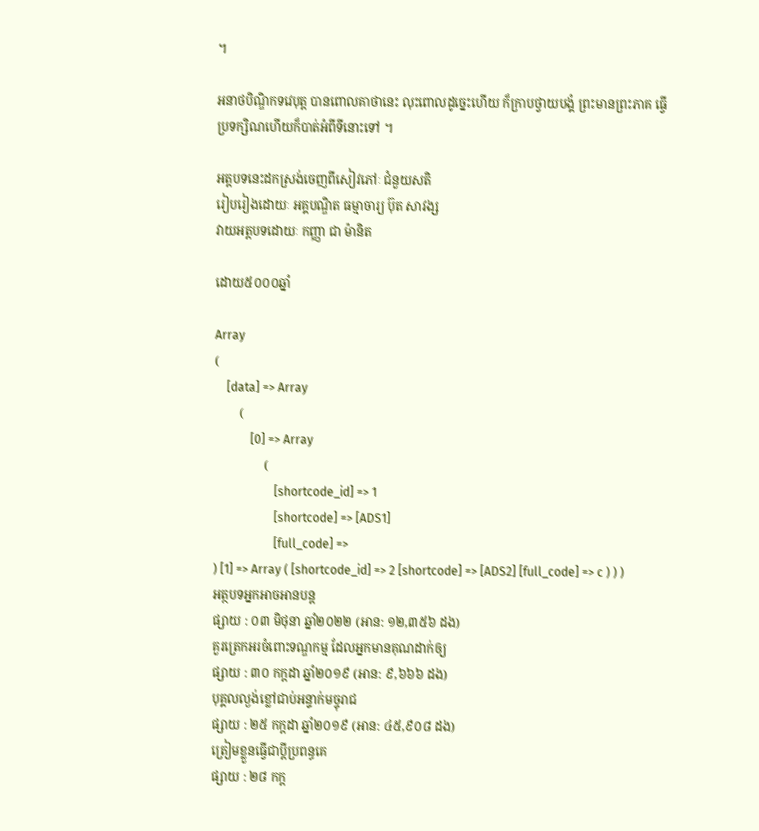។

អនាថបិណ្ឌិកទវេបុត្ត បានពោលគាថានេះ លុះពោលដូច្នេះហើយ ក៏ក្រាបថ្វាយបង្គំ ព្រះមានព្រះភាគ ធ្វើប្រទក្សិណហើយក៏បាត់អំពីទីនោះទៅ ។

អត្តបទនេះដកស្រង់ចេញពីសៀវភៅៈ ជំនួយសតិ
រៀបរៀងដោយៈ អគ្គបណ្ឌិត ធម្មាចារ្យ ប៊ុត សាវង្ស
វាយអត្តបទដោយៈ កញ្ញា ជា ម៉ានិត

ដោយ៥០០០ឆ្នាំ

Array
(
    [data] => Array
        (
            [0] => Array
                (
                    [shortcode_id] => 1
                    [shortcode] => [ADS1]
                    [full_code] =>
) [1] => Array ( [shortcode_id] => 2 [shortcode] => [ADS2] [full_code] => c ) ) )
អត្ថបទអ្នកអាចអានបន្ត
ផ្សាយ : ០៣ មិថុនា ឆ្នាំ២០២២ (អាន: ១២,៣៥៦ ដង)
គួរត្រេកអរចំពោះទណ្ឌកម្ម ដែលអ្នកមានគុណដាក់ឲ្យ
ផ្សាយ : ៣០ កក្តដា ឆ្នាំ២០១៩ (អាន: ៩,៦៦៦ ដង)
បុគ្គលល្ងង់ខ្លៅជាប់អន្ទាក់មច្ចុរាជ
ផ្សាយ : ២៥ កក្តដា ឆ្នាំ២០១៩ (អាន: ៤៥,៩០៨ ដង)
ត្រៀមខ្លួនធ្វើជាប្ដីប្រពន្ធគេ
ផ្សាយ : ២៨ កក្ត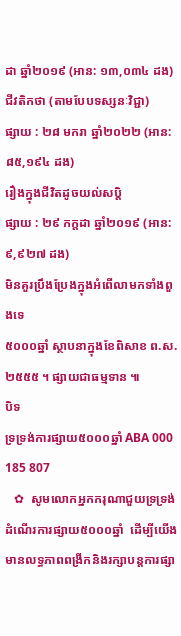ដា ឆ្នាំ២០១៩ (អាន: ១៣,០៣៤ ដង)
ជីវតិកថា (តាមបែបទស្សនៈវិជ្ជា)
ផ្សាយ : ២៨ មករា ឆ្នាំ២០២២ (អាន: ៨៥,១៩៤ ដង)
រឿងក្នុងជីវិតដូចយល់សប្តិ
ផ្សាយ : ២៩ កក្តដា ឆ្នាំ២០១៩ (អាន: ៩,៩២៧ ដង)
មិនគួរប្រឹងប្រែងក្នុងអំពើលាមកទាំងពួងទេ
៥០០០ឆ្នាំ ស្ថាបនាក្នុងខែពិសាខ ព.ស.២៥៥៥ ។ ផ្សាយជាធម្មទាន ៕
បិទ
ទ្រទ្រង់ការផ្សាយ៥០០០ឆ្នាំ ABA 000 185 807
   ✿  សូមលោកអ្នកករុណាជួយទ្រទ្រង់ដំណើរការផ្សាយ៥០០០ឆ្នាំ  ដើម្បីយើងមានលទ្ធភាពពង្រីកនិងរក្សាបន្តការផ្សា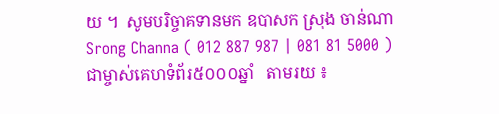យ ។  សូមបរិច្ចាគទានមក ឧបាសក ស្រុង ចាន់ណា Srong Channa ( 012 887 987 | 081 81 5000 )  ជាម្ចាស់គេហទំព័រ៥០០០ឆ្នាំ   តាមរយ ៖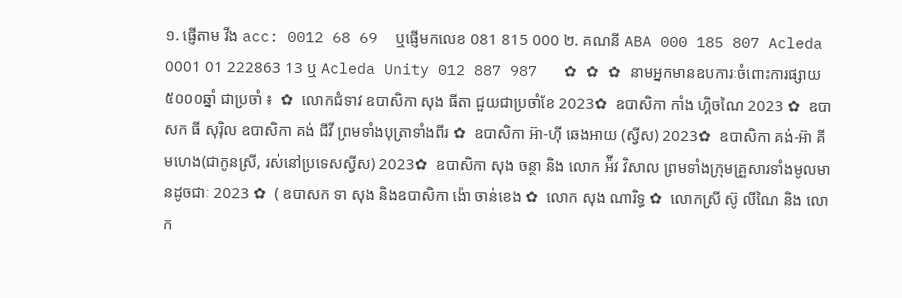១. ផ្ញើតាម វីង acc: 0012 68 69  ឬផ្ញើមកលេខ 081 815 000 ២. គណនី ABA 000 185 807 Acleda 0001 01 222863 13 ឬ Acleda Unity 012 887 987   ✿ ✿ ✿ នាមអ្នកមានឧបការៈចំពោះការផ្សាយ៥០០០ឆ្នាំ ជាប្រចាំ ៖  ✿  លោកជំទាវ ឧបាសិកា សុង ធីតា ជួយជាប្រចាំខែ 2023✿  ឧបាសិកា កាំង ហ្គិចណៃ 2023 ✿  ឧបាសក ធី សុរ៉ិល ឧបាសិកា គង់ ជីវី ព្រមទាំងបុត្រាទាំងពីរ ✿  ឧបាសិកា អ៊ា-ហុី ឆេងអាយ (ស្វីស) 2023✿  ឧបាសិកា គង់-អ៊ា គីមហេង(ជាកូនស្រី, រស់នៅប្រទេសស្វីស) 2023✿  ឧបាសិកា សុង ចន្ថា និង លោក អ៉ីវ វិសាល ព្រមទាំងក្រុមគ្រួសារទាំងមូលមានដូចជាៈ 2023 ✿  ( ឧបាសក ទា សុង និងឧបាសិកា ង៉ោ ចាន់ខេង ✿  លោក សុង ណារិទ្ធ ✿  លោកស្រី ស៊ូ លីណៃ និង លោក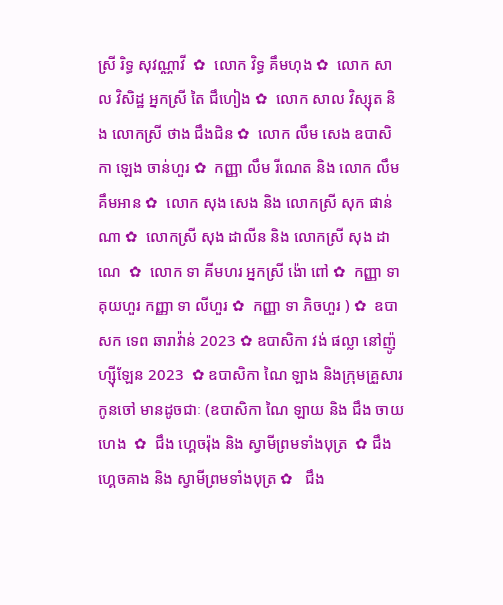ស្រី រិទ្ធ សុវណ្ណាវី  ✿  លោក វិទ្ធ គឹមហុង ✿  លោក សាល វិសិដ្ឋ អ្នកស្រី តៃ ជឹហៀង ✿  លោក សាល វិស្សុត និង លោកស្រី ថាង ជឹងជិន ✿  លោក លឹម សេង ឧបាសិកា ឡេង ចាន់ហួរ ✿  កញ្ញា លឹម រីណេត និង លោក លឹម គឹមអាន ✿  លោក សុង សេង និង លោកស្រី សុក ផាន់ណា ✿  លោកស្រី សុង ដាលីន និង លោកស្រី សុង ដាណេ  ✿  លោក ទា គីមហរ អ្នកស្រី ង៉ោ ពៅ ✿  កញ្ញា ទា គុយហួរ កញ្ញា ទា លីហួរ ✿  កញ្ញា ទា ភិចហួរ ) ✿  ឧបាសក ទេព ឆារាវ៉ាន់ 2023 ✿ ឧបាសិកា វង់ ផល្លា នៅញ៉ូហ្ស៊ីឡែន 2023  ✿ ឧបាសិកា ណៃ ឡាង និងក្រុមគ្រួសារកូនចៅ មានដូចជាៈ (ឧបាសិកា ណៃ ឡាយ និង ជឹង ចាយហេង  ✿  ជឹង ហ្គេចរ៉ុង និង ស្វាមីព្រមទាំងបុត្រ  ✿ ជឹង ហ្គេចគាង និង ស្វាមីព្រមទាំងបុត្រ ✿   ជឹង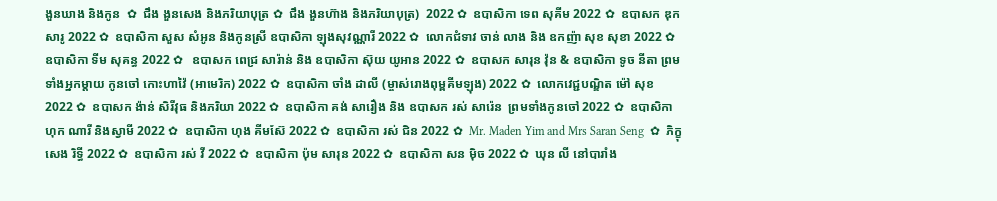ងួនឃាង និងកូន  ✿  ជឹង ងួនសេង និងភរិយាបុត្រ ✿  ជឹង ងួនហ៊ាង និងភរិយាបុត្រ)  2022 ✿  ឧបាសិកា ទេព សុគីម 2022 ✿  ឧបាសក ឌុក សារូ 2022 ✿  ឧបាសិកា សួស សំអូន និងកូនស្រី ឧបាសិកា ឡុងសុវណ្ណារី 2022 ✿  លោកជំទាវ ចាន់ លាង និង ឧកញ៉ា សុខ សុខា 2022 ✿  ឧបាសិកា ទីម សុគន្ធ 2022 ✿   ឧបាសក ពេជ្រ សារ៉ាន់ និង ឧបាសិកា ស៊ុយ យូអាន 2022 ✿  ឧបាសក សារុន វ៉ុន & ឧបាសិកា ទូច នីតា ព្រមទាំងអ្នកម្តាយ កូនចៅ កោះហាវ៉ៃ (អាមេរិក) 2022 ✿  ឧបាសិកា ចាំង ដាលី (ម្ចាស់រោងពុម្ពគីមឡុង) 2022 ✿  លោកវេជ្ជបណ្ឌិត ម៉ៅ សុខ 2022 ✿  ឧបាសក ង៉ាន់ សិរីវុធ និងភរិយា 2022 ✿  ឧបាសិកា គង់ សារឿង និង ឧបាសក រស់ សារ៉េន  ព្រមទាំងកូនចៅ 2022 ✿  ឧបាសិកា ហុក ណារី និងស្វាមី 2022 ✿  ឧបាសិកា ហុង គីមស៊ែ 2022 ✿  ឧបាសិកា រស់ ជិន 2022 ✿  Mr. Maden Yim and Mrs Saran Seng  ✿  ភិក្ខុ សេង រិទ្ធី 2022 ✿  ឧបាសិកា រស់ វី 2022 ✿  ឧបាសិកា ប៉ុម សារុន 2022 ✿  ឧបាសិកា សន ម៉ិច 2022 ✿  ឃុន លី នៅបារាំង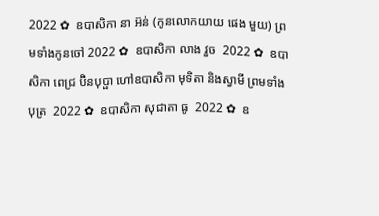2022 ✿  ឧបាសិកា នា អ៊ន់ (កូនលោកយាយ ផេង មួយ) ព្រមទាំងកូនចៅ 2022 ✿  ឧបាសិកា លាង វួច  2022 ✿  ឧបាសិកា ពេជ្រ ប៊ិនបុប្ផា ហៅឧបាសិកា មុទិតា និងស្វាមី ព្រមទាំងបុត្រ  2022 ✿  ឧបាសិកា សុជាតា ធូ  2022 ✿  ឧ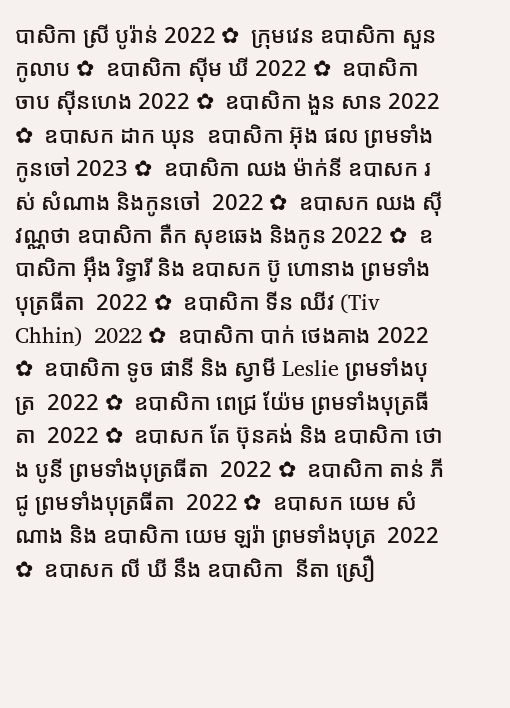បាសិកា ស្រី បូរ៉ាន់ 2022 ✿  ក្រុមវេន ឧបាសិកា សួន កូលាប ✿  ឧបាសិកា ស៊ីម ឃី 2022 ✿  ឧបាសិកា ចាប ស៊ីនហេង 2022 ✿  ឧបាសិកា ងួន សាន 2022 ✿  ឧបាសក ដាក ឃុន  ឧបាសិកា អ៊ុង ផល ព្រមទាំងកូនចៅ 2023 ✿  ឧបាសិកា ឈង ម៉ាក់នី ឧបាសក រស់ សំណាង និងកូនចៅ  2022 ✿  ឧបាសក ឈង សុីវណ្ណថា ឧបាសិកា តឺក សុខឆេង និងកូន 2022 ✿  ឧបាសិកា អុឹង រិទ្ធារី និង ឧបាសក ប៊ូ ហោនាង ព្រមទាំងបុត្រធីតា  2022 ✿  ឧបាសិកា ទីន ឈីវ (Tiv Chhin)  2022 ✿  ឧបាសិកា បាក់ ថេងគាង 2022 ✿  ឧបាសិកា ទូច ផានី និង ស្វាមី Leslie ព្រមទាំងបុត្រ  2022 ✿  ឧបាសិកា ពេជ្រ យ៉ែម ព្រមទាំងបុត្រធីតា  2022 ✿  ឧបាសក តែ ប៊ុនគង់ និង ឧបាសិកា ថោង បូនី ព្រមទាំងបុត្រធីតា  2022 ✿  ឧបាសិកា តាន់ ភីជូ ព្រមទាំងបុត្រធីតា  2022 ✿  ឧបាសក យេម សំណាង និង ឧបាសិកា យេម ឡរ៉ា ព្រមទាំងបុត្រ  2022 ✿  ឧបាសក លី ឃី នឹង ឧបាសិកា  នីតា ស្រឿ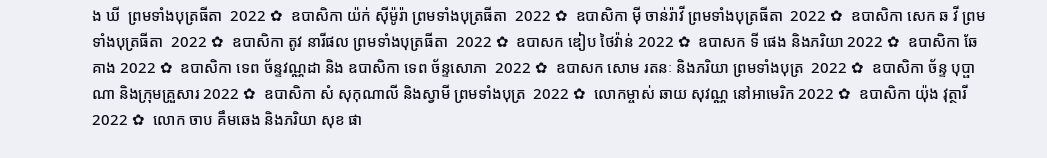ង ឃី  ព្រមទាំងបុត្រធីតា  2022 ✿  ឧបាសិកា យ៉ក់ សុីម៉ូរ៉ា ព្រមទាំងបុត្រធីតា  2022 ✿  ឧបាសិកា មុី ចាន់រ៉ាវី ព្រមទាំងបុត្រធីតា  2022 ✿  ឧបាសិកា សេក ឆ វី ព្រមទាំងបុត្រធីតា  2022 ✿  ឧបាសិកា តូវ នារីផល ព្រមទាំងបុត្រធីតា  2022 ✿  ឧបាសក ឌៀប ថៃវ៉ាន់ 2022 ✿  ឧបាសក ទី ផេង និងភរិយា 2022 ✿  ឧបាសិកា ឆែ គាង 2022 ✿  ឧបាសិកា ទេព ច័ន្ទវណ្ណដា និង ឧបាសិកា ទេព ច័ន្ទសោភា  2022 ✿  ឧបាសក សោម រតនៈ និងភរិយា ព្រមទាំងបុត្រ  2022 ✿  ឧបាសិកា ច័ន្ទ បុប្ផាណា និងក្រុមគ្រួសារ 2022 ✿  ឧបាសិកា សំ សុកុណាលី និងស្វាមី ព្រមទាំងបុត្រ  2022 ✿  លោកម្ចាស់ ឆាយ សុវណ្ណ នៅអាមេរិក 2022 ✿  ឧបាសិកា យ៉ុង វុត្ថារី 2022 ✿  លោក ចាប គឹមឆេង និងភរិយា សុខ ផា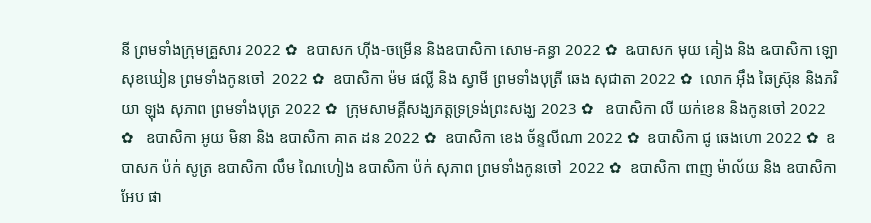នី ព្រមទាំងក្រុមគ្រួសារ 2022 ✿  ឧបាសក ហ៊ីង-ចម្រើន និងឧបាសិកា សោម-គន្ធា 2022 ✿  ឩបាសក មុយ គៀង និង ឩបាសិកា ឡោ សុខឃៀន ព្រមទាំងកូនចៅ  2022 ✿  ឧបាសិកា ម៉ម ផល្លី និង ស្វាមី ព្រមទាំងបុត្រី ឆេង សុជាតា 2022 ✿  លោក អ៊ឹង ឆៃស្រ៊ុន និងភរិយា ឡុង សុភាព ព្រមទាំងបុត្រ 2022 ✿  ក្រុមសាមគ្គីសង្ឃភត្តទ្រទ្រង់ព្រះសង្ឃ 2023 ✿   ឧបាសិកា លី យក់ខេន និងកូនចៅ 2022 ✿   ឧបាសិកា អូយ មិនា និង ឧបាសិកា គាត ដន 2022 ✿  ឧបាសិកា ខេង ច័ន្ទលីណា 2022 ✿  ឧបាសិកា ជូ ឆេងហោ 2022 ✿  ឧបាសក ប៉ក់ សូត្រ ឧបាសិកា លឹម ណៃហៀង ឧបាសិកា ប៉ក់ សុភាព ព្រមទាំងកូនចៅ  2022 ✿  ឧបាសិកា ពាញ ម៉ាល័យ និង ឧបាសិកា អែប ផា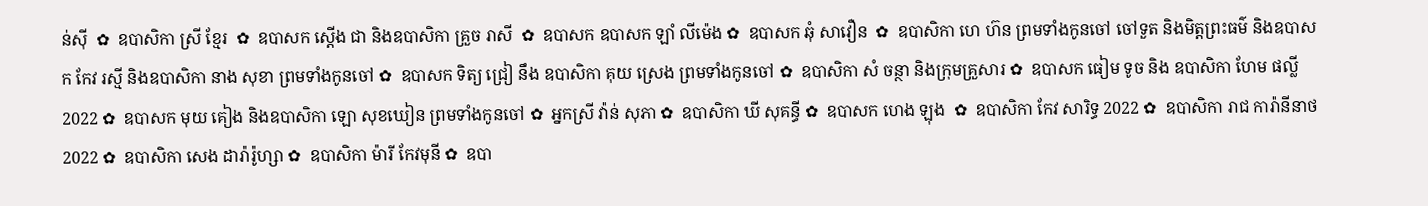ន់ស៊ី  ✿  ឧបាសិកា ស្រី ខ្មែរ  ✿  ឧបាសក ស្តើង ជា និងឧបាសិកា គ្រួច រាសី  ✿  ឧបាសក ឧបាសក ឡាំ លីម៉េង ✿  ឧបាសក ឆុំ សាវឿន  ✿  ឧបាសិកា ហេ ហ៊ន ព្រមទាំងកូនចៅ ចៅទួត និងមិត្តព្រះធម៌ និងឧបាសក កែវ រស្មី និងឧបាសិកា នាង សុខា ព្រមទាំងកូនចៅ ✿  ឧបាសក ទិត្យ ជ្រៀ នឹង ឧបាសិកា គុយ ស្រេង ព្រមទាំងកូនចៅ ✿  ឧបាសិកា សំ ចន្ថា និងក្រុមគ្រួសារ ✿  ឧបាសក ធៀម ទូច និង ឧបាសិកា ហែម ផល្លី 2022 ✿  ឧបាសក មុយ គៀង និងឧបាសិកា ឡោ សុខឃៀន ព្រមទាំងកូនចៅ ✿  អ្នកស្រី វ៉ាន់ សុភា ✿  ឧបាសិកា ឃី សុគន្ធី ✿  ឧបាសក ហេង ឡុង  ✿  ឧបាសិកា កែវ សារិទ្ធ 2022 ✿  ឧបាសិកា រាជ ការ៉ានីនាថ 2022 ✿  ឧបាសិកា សេង ដារ៉ារ៉ូហ្សា ✿  ឧបាសិកា ម៉ារី កែវមុនី ✿  ឧបា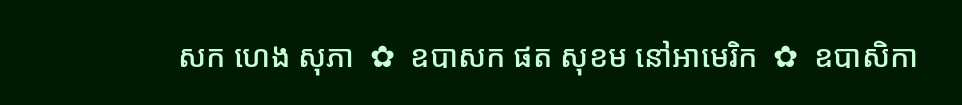សក ហេង សុភា  ✿  ឧបាសក ផត សុខម នៅអាមេរិក  ✿  ឧបាសិកា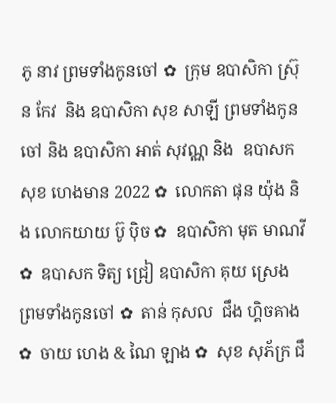ភូ នាវ ព្រមទាំងកូនចៅ ✿  ក្រុម ឧបាសិកា ស្រ៊ុន កែវ  និង ឧបាសិកា សុខ សាឡី ព្រមទាំងកូនចៅ និង ឧបាសិកា អាត់ សុវណ្ណ និង  ឧបាសក សុខ ហេងមាន 2022 ✿  លោកតា ផុន យ៉ុង និង លោកយាយ ប៊ូ ប៉ិច ✿  ឧបាសិកា មុត មាណវី ✿  ឧបាសក ទិត្យ ជ្រៀ ឧបាសិកា គុយ ស្រេង ព្រមទាំងកូនចៅ ✿  តាន់ កុសល  ជឹង ហ្គិចគាង ✿  ចាយ ហេង & ណៃ ឡាង ✿  សុខ សុភ័ក្រ ជឹ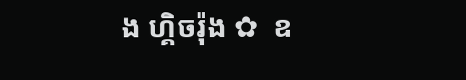ង ហ្គិចរ៉ុង ✿  ឧ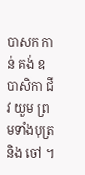បាសក កាន់ គង់ ឧបាសិកា ជីវ យួម ព្រមទាំងបុត្រនិង ចៅ ។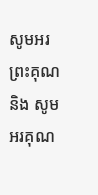សូមអរព្រះគុណ និង សូមអរគុណ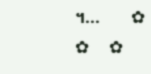។...       ✿  ✿  ✿